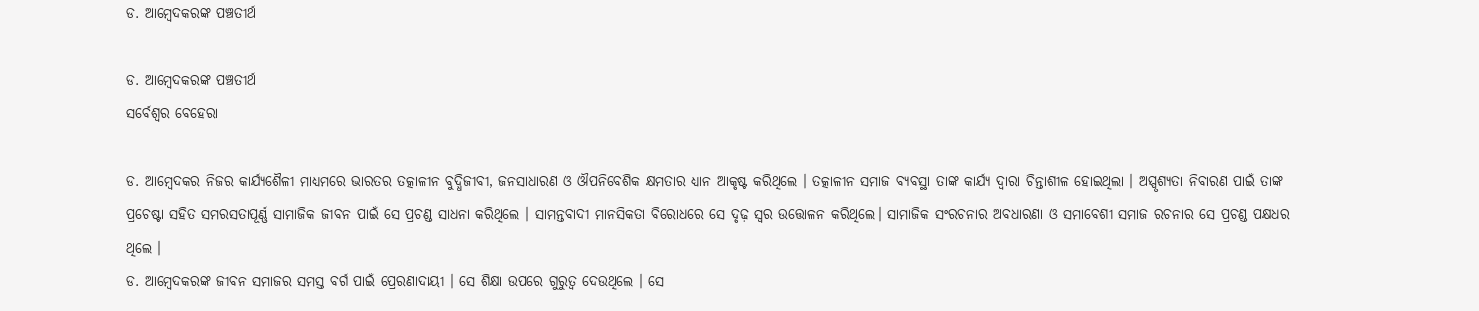ଡ. ଆମ୍ବେଦକରଙ୍କ ପଞ୍ଚତୀର୍ଥ

ଡ. ଆମ୍ବେଦକରଙ୍କ ପଞ୍ଚତୀର୍ଥ
ସର୍ବେଶ୍ୱର ବେହେରା

ଡ. ଆମ୍ବେଦକର ନିଜର କାର୍ଯ୍ୟଶୈଳୀ ମାଧ୍ୟମରେ ଭାରତର ତତ୍କାଳୀନ ବୁଦ୍ଧିଜୀବୀ, ଜନସାଧାରଣ ଓ ଔପନିବେଶିକ କ୍ଷମତାର ଧ୍ୟାନ ଆକୃଷ୍ଟ କରିଥିଲେ । ତତ୍କାଳୀନ ସମାଜ ବ୍ୟବସ୍ଥା ତାଙ୍କ କାର୍ଯ୍ୟ ଦ୍ୱାରା ଚିନ୍ତାଶୀଳ ହୋଇଥିଲା । ଅସ୍ପୃଶ୍ୟତା ନିବାରଣ ପାଇଁ ତାଙ୍କ ପ୍ରଚେଷ୍ଟା ସହିତ ସମରସତାପୂର୍ଣ୍ଣ ସାମାଜିକ ଜୀବନ ପାଇଁ ସେ ପ୍ରଚଣ୍ଡ ସାଧନା କରିଥିଲେ । ସାମନ୍ତବାଦୀ ମାନସିକତା ବିରୋଧରେ ସେ ଦୃଢ଼ ସ୍ୱର ଉତ୍ତୋଳନ କରିଥିଲେ। ସାମାଜିକ ସଂରଚନାର ଅବଧାରଣା ଓ ସମାବେଶୀ ସମାଜ ରଚନାର ସେ ପ୍ରଚଣ୍ଡ ପକ୍ଷଧର ଥିଲେ ।
ଡ. ଆମ୍ବେଦକରଙ୍କ ଜୀବନ ସମାଜର ସମସ୍ତ ବର୍ଗ ପାଇଁ ପ୍ରେରଣାଦାୟୀ । ସେ ଶିକ୍ଷା ଉପରେ ଗୁରୁତ୍ୱ ଦେଉଥିଲେ । ସେ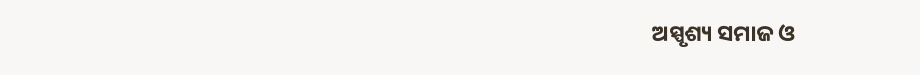ଅସ୍ପୃଶ୍ୟ ସମାଜ ଓ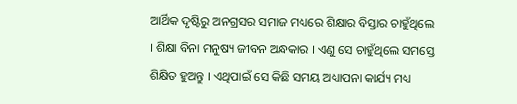ଆର୍ଥିକ ଦୃଷ୍ଟିରୁ ଅନଗ୍ରସର ସମାଜ ମଧ୍ୟରେ ଶିକ୍ଷାର ବିସ୍ତାର ଚାହୁଁଥିଲେ । ଶିକ୍ଷା ବିନା ମନୁଷ୍ୟ ଜୀବନ ଅନ୍ଧକାର । ଏଣୁ ସେ ଚାହୁଁଥିଲେ ସମସ୍ତେ ଶିକ୍ଷିତ ହୁଅନ୍ତୁ । ଏଥିପାଇଁ ସେ କିଛି ସମୟ ଅଧ୍ୟାପନା କାର୍ଯ୍ୟ ମଧ୍ୟ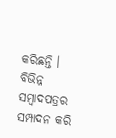କରିଛନ୍ତି । ବିଭିନ୍ନ ସମ୍ବାଦପତ୍ରର ସମ୍ପାଦନ କରି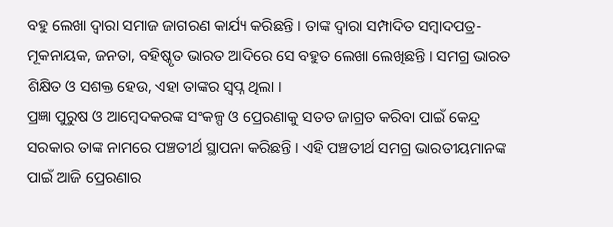ବହୁ ଲେଖା ଦ୍ୱାରା ସମାଜ ଜାଗରଣ କାର୍ଯ୍ୟ କରିଛନ୍ତି । ତାଙ୍କ ଦ୍ୱାରା ସମ୍ପାଦିତ ସମ୍ବାଦପତ୍ର- ମୂକନାୟକ, ଜନତା, ବହିଷ୍କୃତ ଭାରତ ଆଦିରେ ସେ ବହୁତ ଲେଖା ଲେଖିଛନ୍ତି । ସମଗ୍ର ଭାରତ ଶିକ୍ଷିତ ଓ ସଶକ୍ତ ହେଉ, ଏହା ତାଙ୍କର ସ୍ୱପ୍ନ ଥିଲା ।
ପ୍ରଜ୍ଞା ପୁରୁଷ ଓ ଆମ୍ବେଦକରଙ୍କ ସଂକଳ୍ପ ଓ ପ୍ରେରଣାକୁ ସତତ ଜାଗ୍ରତ କରିବା ପାଇଁ କେନ୍ଦ୍ର ସରକାର ତାଙ୍କ ନାମରେ ପଞ୍ଚତୀର୍ଥ ସ୍ଥାପନା କରିଛନ୍ତି । ଏହି ପଞ୍ଚତୀର୍ଥ ସମଗ୍ର ଭାରତୀୟମାନଙ୍କ ପାଇଁ ଆଜି ପ୍ରେରଣାର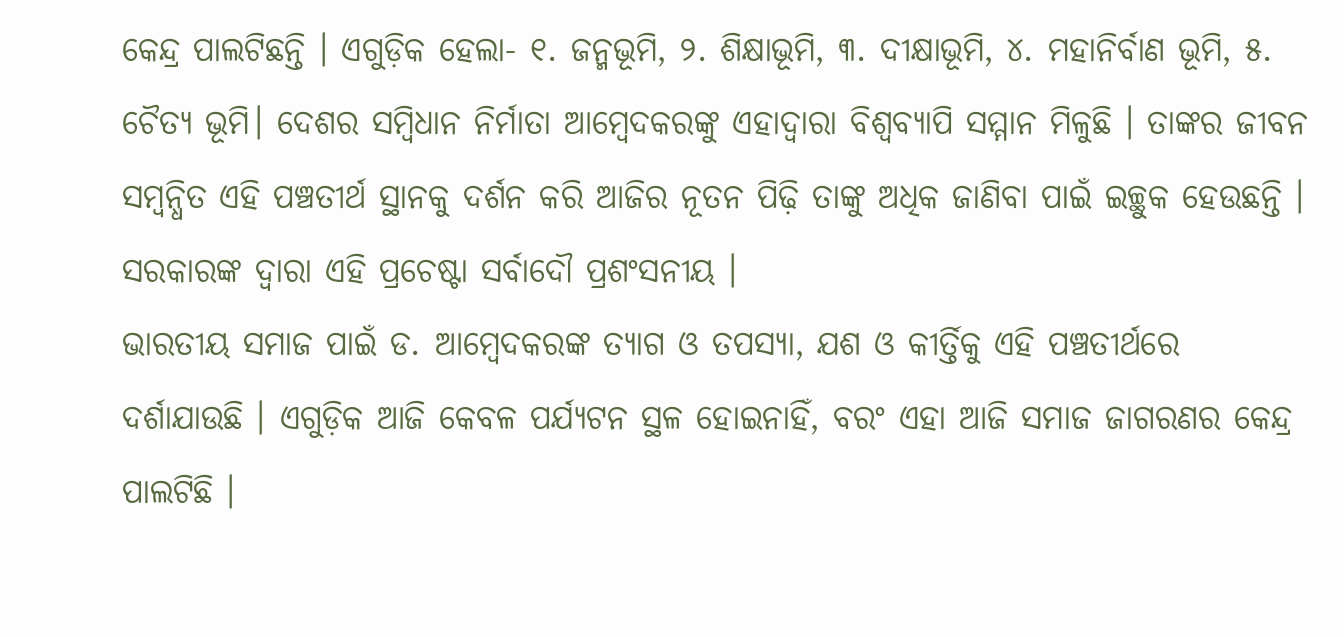କେନ୍ଦ୍ର ପାଲଟିଛନ୍ତି । ଏଗୁଡ଼ିକ ହେଲା- ୧. ଜନ୍ମଭୂମି, ୨. ଶିକ୍ଷାଭୂମି, ୩. ଦୀକ୍ଷାଭୂମି, ୪. ମହାନିର୍ବାଣ ଭୂମି, ୫. ଚୈତ୍ୟ ଭୂମି। ଦେଶର ସମ୍ବିଧାନ ନିର୍ମାତା ଆମ୍ବେଦକରଙ୍କୁ ଏହାଦ୍ୱାରା ବିଶ୍ୱବ୍ୟାପି ସମ୍ମାନ ମିଳୁଛି । ତାଙ୍କର ଜୀବନ ସମ୍ବନ୍ଧିତ ଏହି ପଞ୍ଚତୀର୍ଥ ସ୍ଥାନକୁ ଦର୍ଶନ କରି ଆଜିର ନୂତନ ପିଢ଼ି ତାଙ୍କୁ ଅଧିକ ଜାଣିବା ପାଇଁ ଇଚ୍ଛୁକ ହେଉଛନ୍ତି । ସରକାରଙ୍କ ଦ୍ୱାରା ଏହି ପ୍ରଚେଷ୍ଟା ସର୍ବାଦୌ ପ୍ରଶଂସନୀୟ ।
ଭାରତୀୟ ସମାଜ ପାଇଁ ଡ. ଆମ୍ବେଦକରଙ୍କ ତ୍ୟାଗ ଓ ତପସ୍ୟା, ଯଶ ଓ କୀର୍ତ୍ତିକୁ ଏହି ପଞ୍ଚତୀର୍ଥରେ ଦର୍ଶାଯାଉଛି । ଏଗୁଡ଼ିକ ଆଜି କେବଳ ପର୍ଯ୍ୟଟନ ସ୍ଥଳ ହୋଇନାହିଁ, ବରଂ ଏହା ଆଜି ସମାଜ ଜାଗରଣର କେନ୍ଦ୍ର ପାଲଟିଛି ।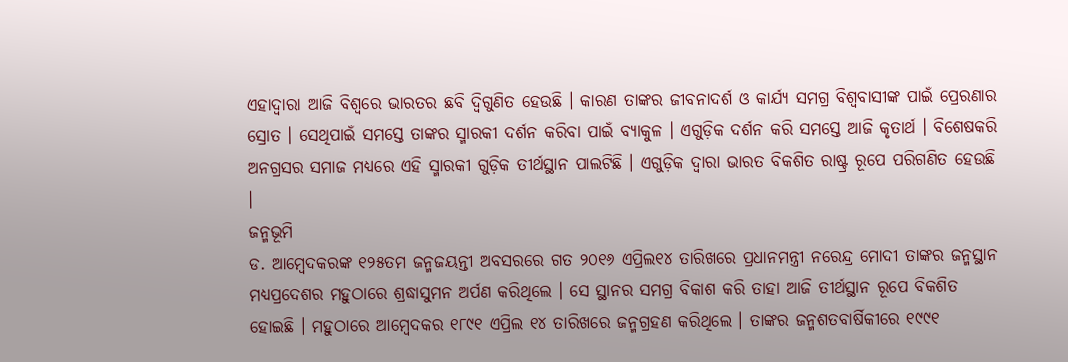ଏହାଦ୍ୱାରା ଆଜି ବିଶ୍ୱରେ ଭାରତର ଛବି ଦ୍ୱିଗୁଣିତ ହେଉଛି । କାରଣ ତାଙ୍କର ଜୀବନାଦର୍ଶ ଓ କାର୍ଯ୍ୟ ସମଗ୍ର ବିଶ୍ୱବାସୀଙ୍କ ପାଇଁ ପ୍ରେରଣାର ସ୍ରୋତ । ସେଥିପାଇଁ ସମସ୍ତେ ତାଙ୍କର ସ୍ମାରକୀ ଦର୍ଶନ କରିବା ପାଇଁ ବ୍ୟାକୁଳ । ଏଗୁଡ଼ିକ ଦର୍ଶନ କରି ସମସ୍ତେ ଆଜି କୃତାର୍ଥ । ବିଶେଷକରି ଅନଗ୍ରସର ସମାଜ ମଧ୍ୟରେ ଏହି ସ୍ମାରକୀ ଗୁଡ଼ିକ ତୀର୍ଥସ୍ଥାନ ପାଲଟିଛି । ଏଗୁଡ଼ିକ ଦ୍ୱାରା ଭାରତ ବିକଶିତ ରାଷ୍ଟ୍ର ରୂପେ ପରିଗଣିତ ହେଉଛି ।
ଜନ୍ମଭୂମି
ଡ. ଆମ୍ବେଦକରଙ୍କ ୧୨୫ତମ ଜନ୍ମଜୟନ୍ତୀ ଅବସରରେ ଗତ ୨୦୧୬ ଏପ୍ରିଲ୧୪ ତାରିଖରେ ପ୍ରଧାନମନ୍ତ୍ରୀ ନରେନ୍ଦ୍ର ମୋଦୀ ତାଙ୍କର ଜନ୍ମସ୍ଥାନ ମଧ୍ୟପ୍ରଦେଶର ମହୁଠାରେ ଶ୍ରଦ୍ଧାସୁମନ ଅର୍ପଣ କରିଥିଲେ । ସେ ସ୍ଥାନର ସମଗ୍ର ବିକାଶ କରି ତାହା ଆଜି ତୀର୍ଥସ୍ଥାନ ରୂପେ ବିକଶିତ ହୋଇଛି । ମହୁଠାରେ ଆମ୍ବେଦକର ୧୮୯୧ ଏପ୍ରିଲ ୧୪ ତାରିଖରେ ଜନ୍ମଗ୍ରହଣ କରିଥିଲେ । ତାଙ୍କର ଜନ୍ମଶତବାର୍ଷିକୀରେ ୧୯୯୧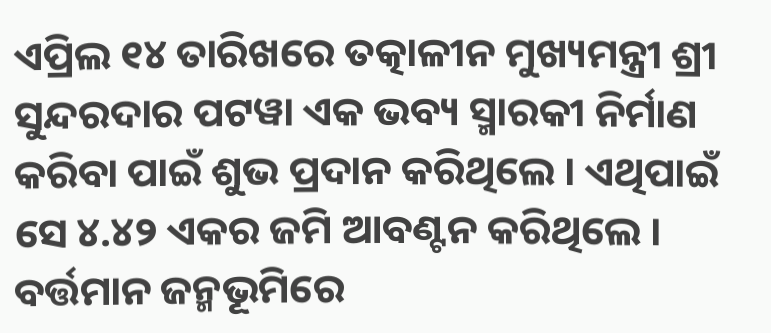ଏପ୍ରିଲ ୧୪ ତାରିଖରେ ତତ୍କାଳୀନ ମୁଖ୍ୟମନ୍ତ୍ରୀ ଶ୍ରୀ ସୁନ୍ଦରଦାର ପଟୱା ଏକ ଭବ୍ୟ ସ୍ମାରକୀ ନିର୍ମାଣ କରିବା ପାଇଁ ଶୁଭ ପ୍ରଦାନ କରିଥିଲେ । ଏଥିପାଇଁ ସେ ୪.୪୨ ଏକର ଜମି ଆବଣ୍ଟନ କରିଥିଲେ । ବର୍ତ୍ତମାନ ଜନ୍ମଭୂମିରେ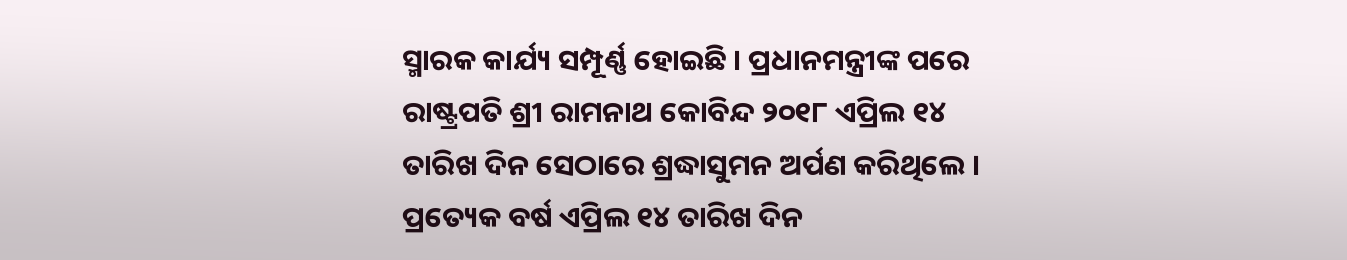ସ୍ମାରକ କାର୍ଯ୍ୟ ସମ୍ପୂର୍ଣ୍ଣ ହୋଇଛି । ପ୍ରଧାନମନ୍ତ୍ରୀଙ୍କ ପରେ ରାଷ୍ଟ୍ରପତି ଶ୍ରୀ ରାମନାଥ କୋବିନ୍ଦ ୨୦୧୮ ଏପ୍ରିଲ ୧୪ ତାରିଖ ଦିନ ସେଠାରେ ଶ୍ରଦ୍ଧାସୁମନ ଅର୍ପଣ କରିଥିଲେ । ପ୍ରତ୍ୟେକ ବର୍ଷ ଏପ୍ରିଲ ୧୪ ତାରିଖ ଦିନ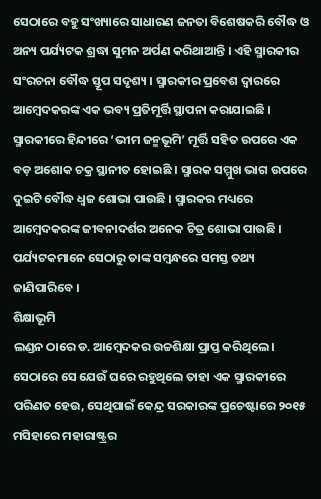ସେଠାରେ ବହୁ ସଂଖ୍ୟାରେ ସାଧାରଣ ଜନତା ବିଶେଷକରି ବୌଦ୍ଧ ଓ ଅନ୍ୟ ପର୍ଯ୍ୟଟକ ଶ୍ରଦ୍ଧା ସୁମନ ଅର୍ପଣ କରିଥାଆନ୍ତି । ଏହି ସ୍ମାରକୀର ସଂରଚନା ବୌଦ୍ଧ ସ୍ତୂପ ସଦୃଶ୍ୟ । ସ୍ମାରକୀର ପ୍ରବେଶ ଦ୍ୱାରରେ ଆମ୍ବେଦକରଙ୍କ ଏକ ଭବ୍ୟ ପ୍ରତିମୂର୍ତ୍ତି ସ୍ଥାପନା କରାଯାଇଛି । ସ୍ମାରକୀରେ ହିନ୍ଦୀରେ ‘ଭୀମ ଜନ୍ମଭୂମି’ ମୂର୍ତ୍ତି ସହିତ ଉପରେ ଏକ ବଡ଼ ଅଶୋକ ଚକ୍ର ସ୍ଥାନୀତ ହୋଇଛି । ସ୍ମାରକ ସମ୍ମୁଖ ଭାଗ ଉପରେ ଦୁଇଟି ବୌଦ୍ଧ ଧ୍ୱଜ ଶୋଭା ପାଉଛି । ସ୍ମାରକର ମଧ୍ୟରେ ଆମ୍ବେଦକରଙ୍କ ଜୀବନାଦର୍ଶର ଅନେକ ଚିତ୍ର ଶୋଭା ପାଉଛି । ପର୍ଯ୍ୟଟକମାନେ ସେଠାରୁ ତାଙ୍କ ସମ୍ବନ୍ଧରେ ସମସ୍ତ ତଥ୍ୟ ଜାଣିପାରିବେ ।
ଶିକ୍ଷାଭୂମି
ଲଣ୍ଡନ ଠାରେ ଡ. ଆମ୍ବେଦକର ଉଚ୍ଚଶିକ୍ଷା ପ୍ରାପ୍ତ କରିଥିଲେ । ସେଠାରେ ସେ ଯେଉଁ ଘରେ ରହୁଥିଲେ ତାହା ଏକ ସ୍ମାରକୀରେ ପରିଣତ ହେଉ, ସେଥିପାଇଁ କେନ୍ଦ୍ର ସରକାରଙ୍କ ପ୍ରଚେଷ୍ଟାରେ ୨୦୧୫ ମସିହାରେ ମହାରାଷ୍ଟ୍ରର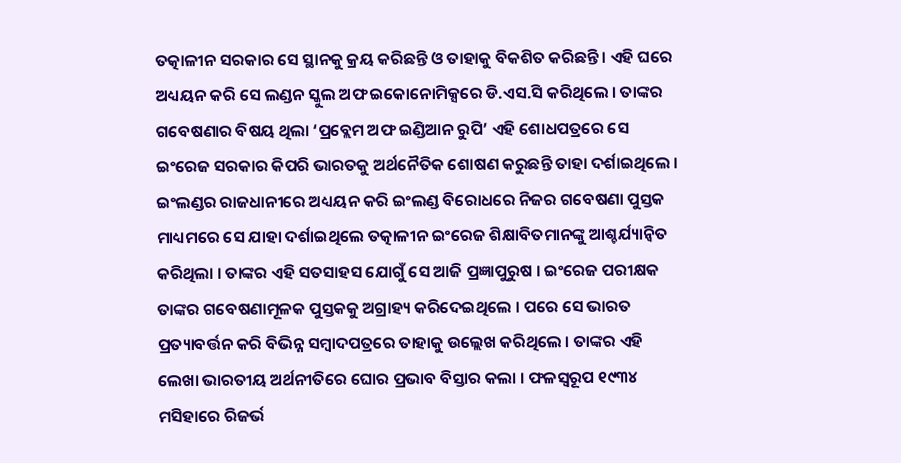ତତ୍କାଳୀନ ସରକାର ସେ ସ୍ଥାନକୁ କ୍ରୟ କରିଛନ୍ତି ଓ ତାହାକୁ ବିକଶିତ କରିଛନ୍ତି । ଏହି ଘରେ ଅଧ୍ୟୟନ କରି ସେ ଲଣ୍ଡନ ସ୍କୁଲ ଅଫ ଇକୋନୋମିକ୍ସରେ ଡି.ଏସ.ସି କରିଥିଲେ । ତାଙ୍କର ଗବେଷଣାର ବିଷୟ ଥିଲା ‘ପ୍ରବ୍ଲେମ ଅଫ ଇଣ୍ଡିଆନ ରୁପି’ ଏହି ଶୋଧପତ୍ରରେ ସେ ଇଂରେଜ ସରକାର କିପରି ଭାରତକୁ ଅର୍ଥନୈତିକ ଶୋଷଣ କରୁଛନ୍ତି ତାହା ଦର୍ଶାଇଥିଲେ । ଇଂଲଣ୍ଡର ରାଜଧାନୀରେ ଅଧ୍ୟୟନ କରି ଇଂଲଣ୍ଡ ବିରୋଧରେ ନିଜର ଗବେଷଣା ପୁସ୍ତକ ମାଧ୍ୟମରେ ସେ ଯାହା ଦର୍ଶାଇଥିଲେ ତତ୍କାଳୀନ ଇଂରେଜ ଶିକ୍ଷାବିତମାନଙ୍କୁ ଆଶ୍ଚର୍ଯ୍ୟାନ୍ୱିତ କରିଥିଲା । ତାଙ୍କର ଏହି ସତସାହସ ଯୋଗୁଁ ସେ ଆଜି ପ୍ରଜ୍ଞାପୁରୁଷ । ଇଂରେଜ ପରୀକ୍ଷକ ତାଙ୍କର ଗବେଷଣାମୂଳକ ପୁସ୍ତକକୁ ଅଗ୍ରାହ୍ୟ କରିଦେଇଥିଲେ । ପରେ ସେ ଭାରତ ପ୍ରତ୍ୟାବର୍ତ୍ତନ କରି ବିଭିନ୍ନ ସମ୍ବାଦପତ୍ରରେ ତାହାକୁ ଉଲ୍ଲେଖ କରିଥିଲେ । ତାଙ୍କର ଏହି ଲେଖା ଭାରତୀୟ ଅର୍ଥନୀତିରେ ଘୋର ପ୍ରଭାବ ବିସ୍ତାର କଲା । ଫଳସ୍ୱରୂପ ୧୯୩୪ ମସିହାରେ ରିଜର୍ଭ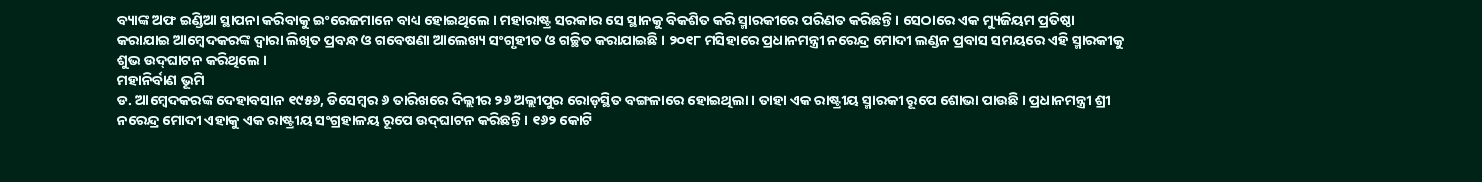ବ୍ୟାଙ୍କ ଅଫ ଇଣ୍ଡିଆ ସ୍ଥାପନା କରିବାକୁ ଇଂରେଜମାନେ ବାଧ୍ୟ ହୋଇଥିଲେ । ମହାରାଷ୍ଟ୍ର ସରକାର ସେ ସ୍ଥାନକୁ ବିକଶିତ କରି ସ୍ମାରକୀରେ ପରିଣତ କରିଛନ୍ତି । ସେଠାରେ ଏକ ମ୍ୟୁଜିୟମ ପ୍ରତିଷ୍ଠା କରାଯାଇ ଆମ୍ବେଦକରଙ୍କ ଦ୍ୱାରା ଲିଖିତ ପ୍ରବନ୍ଧ ଓ ଗବେଷଣା ଆଲେଖ୍ୟ ସଂଗୃହୀତ ଓ ଗଚ୍ଛିତ କରାଯାଇଛି । ୨୦୧୮ ମସିହାରେ ପ୍ରଧାନମନ୍ତ୍ରୀ ନରେନ୍ଦ୍ର ମୋଦୀ ଲଣ୍ଡନ ପ୍ରବାସ ସମୟରେ ଏହି ସ୍ମାରକୀକୁ ଶୁଭ ଉଦ୍‌ଘାଟନ କରିଥିଲେ ।
ମହାନିର୍ବାଣ ଭୂମି
ଡ. ଆମ୍ବେଦକରଙ୍କ ଦେହାବସାନ ୧୯୫୬, ଡିସେମ୍ବର ୬ ତାରିଖରେ ଦିଲ୍ଲୀର ୨୬ ଅଲ୍ଲୀପୁର ରୋଡ଼ସ୍ଥିତ ବଙ୍ଗଳାରେ ହୋଇଥିଲା । ତାହା ଏକ ରାଷ୍ଟ୍ରୀୟ ସ୍ମାରକୀ ରୂପେ ଶୋଭା ପାଉଛି । ପ୍ରଧାନମନ୍ତ୍ରୀ ଶ୍ରୀ ନରେନ୍ଦ୍ର ମୋଦୀ ଏହାକୁ ଏକ ରାଷ୍ଟ୍ରୀୟ ସଂଗ୍ରହାଳୟ ରୂପେ ଉଦ୍‌ଘାଟନ କରିଛନ୍ତି । ୧୬୨ କୋଟି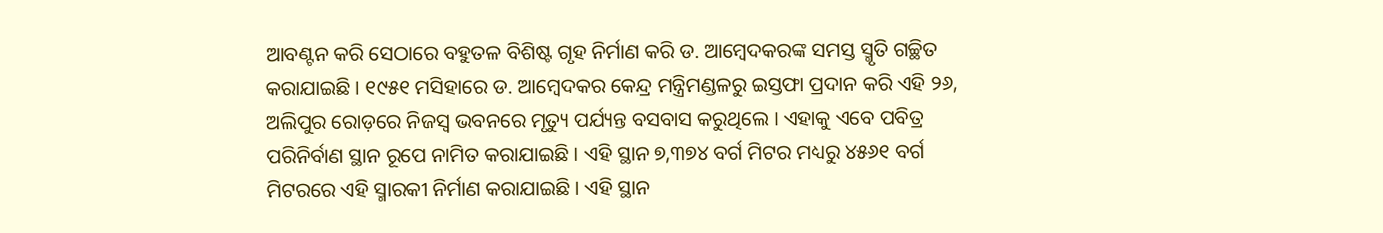ଆବଣ୍ଟନ କରି ସେଠାରେ ବହୁତଳ ବିଶିଷ୍ଟ ଗୃହ ନିର୍ମାଣ କରି ଡ. ଆମ୍ବେଦକରଙ୍କ ସମସ୍ତ ସ୍ମୃତି ଗଚ୍ଛିତ କରାଯାଇଛି । ୧୯୫୧ ମସିହାରେ ଡ. ଆମ୍ବେଦକର କେନ୍ଦ୍ର ମନ୍ତ୍ରିମଣ୍ଡଳରୁ ଇସ୍ତଫା ପ୍ରଦାନ କରି ଏହି ୨୬, ଅଲିପୁର ରୋଡ଼ରେ ନିଜସ୍ୱ ଭବନରେ ମୃତ୍ୟୁ ପର୍ଯ୍ୟନ୍ତ ବସବାସ କରୁଥିଲେ । ଏହାକୁ ଏବେ ପବିତ୍ର ପରିନିର୍ବାଣ ସ୍ଥାନ ରୂପେ ନାମିତ କରାଯାଇଛି । ଏହି ସ୍ଥାନ ୭,୩୭୪ ବର୍ଗ ମିଟର ମଧ୍ୟରୁ ୪୫୬୧ ବର୍ଗ ମିଟରରେ ଏହି ସ୍ମାରକୀ ନିର୍ମାଣ କରାଯାଇଛି । ଏହି ସ୍ଥାନ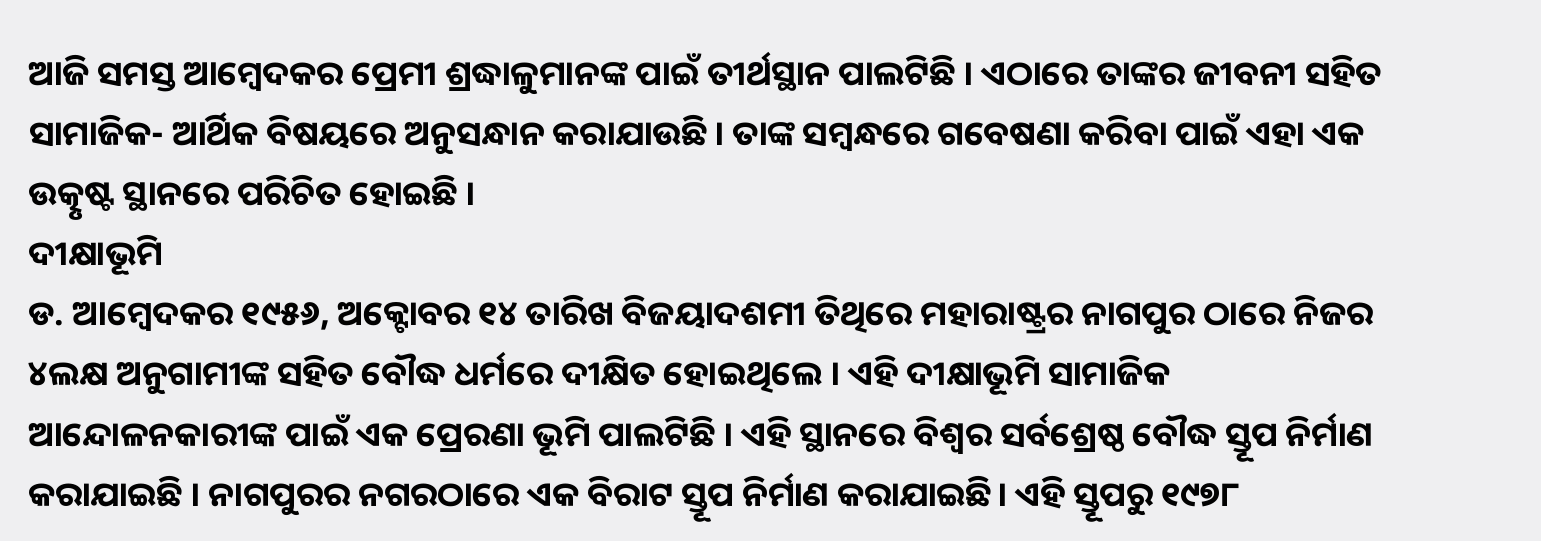ଆଜି ସମସ୍ତ ଆମ୍ବେଦକର ପ୍ରେମୀ ଶ୍ରଦ୍ଧାଳୁମାନଙ୍କ ପାଇଁ ତୀର୍ଥସ୍ଥାନ ପାଲଟିଛି । ଏଠାରେ ତାଙ୍କର ଜୀବନୀ ସହିତ ସାମାଜିକ- ଆର୍ଥିକ ବିଷୟରେ ଅନୁସନ୍ଧାନ କରାଯାଉଛି । ତାଙ୍କ ସମ୍ବନ୍ଧରେ ଗବେଷଣା କରିବା ପାଇଁ ଏହା ଏକ ଉତ୍କୃଷ୍ଟ ସ୍ଥାନରେ ପରିଚିତ ହୋଇଛି ।
ଦୀକ୍ଷାଭୂମି
ଡ. ଆମ୍ବେଦକର ୧୯୫୬, ଅକ୍ଟୋବର ୧୪ ତାରିଖ ବିଜୟାଦଶମୀ ତିଥିରେ ମହାରାଷ୍ଟ୍ରର ନାଗପୁର ଠାରେ ନିଜର ୪ଲକ୍ଷ ଅନୁଗାମୀଙ୍କ ସହିତ ବୌଦ୍ଧ ଧର୍ମରେ ଦୀକ୍ଷିତ ହୋଇଥିଲେ । ଏହି ଦୀକ୍ଷାଭୂମି ସାମାଜିକ ଆନ୍ଦୋଳନକାରୀଙ୍କ ପାଇଁ ଏକ ପ୍ରେରଣା ଭୂମି ପାଲଟିଛି । ଏହି ସ୍ଥାନରେ ବିଶ୍ୱର ସର୍ବଶ୍ରେଷ୍ଠ ବୌଦ୍ଧ ସ୍ତୂପ ନିର୍ମାଣ କରାଯାଇଛି । ନାଗପୁରର ନଗରଠାରେ ଏକ ବିରାଟ ସ୍ତୂପ ନିର୍ମାଣ କରାଯାଇଛି। ଏହି ସ୍ତୂପରୁ ୧୯୭୮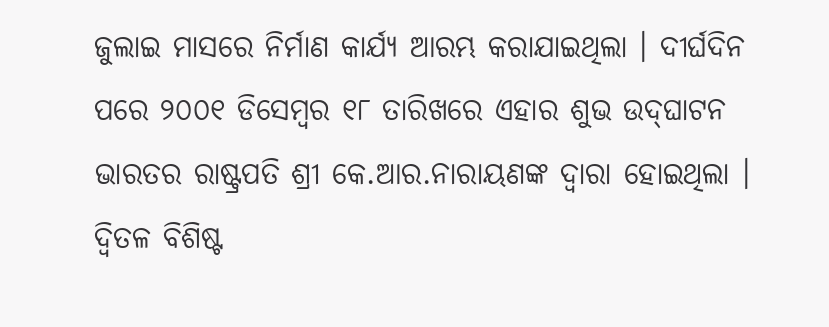ଜୁଲାଇ ମାସରେ ନିର୍ମାଣ କାର୍ଯ୍ୟ ଆରମ୍ଭ କରାଯାଇଥିଲା । ଦୀର୍ଘଦିନ ପରେ ୨୦୦୧ ଡିସେମ୍ବର ୧୮ ତାରିଖରେ ଏହାର ଶୁଭ ଉଦ୍‌ଘାଟନ ଭାରତର ରାଷ୍ଟ୍ରପତି ଶ୍ରୀ କେ.ଆର.ନାରାୟଣଙ୍କ ଦ୍ୱାରା ହୋଇଥିଲା । ଦ୍ୱିତଳ ବିଶିଷ୍ଟ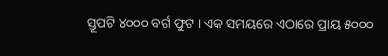ସ୍ତୂପଟି ୪୦୦୦ ବର୍ଗ ଫୁଟ । ଏକ ସମୟରେ ଏଠାରେ ପ୍ରାୟ ୫୦୦୦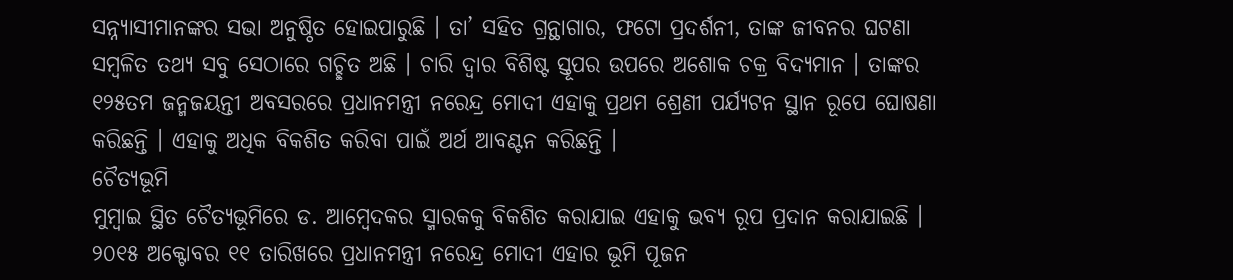ସନ୍ନ୍ୟାସୀମାନଙ୍କର ସଭା ଅନୁଷ୍ଠିତ ହୋଇପାରୁଛି । ତା’ ସହିତ ଗ୍ରନ୍ଥାଗାର, ଫଟୋ ପ୍ରଦର୍ଶନୀ, ତାଙ୍କ ଜୀବନର ଘଟଣା ସମ୍ବଳିତ ତଥ୍ୟ ସବୁ ସେଠାରେ ଗଚ୍ଛିତ ଅଛି । ଚାରି ଦ୍ୱାର ବିଶିଷ୍ଟ ସ୍ତୂପର ଉପରେ ଅଶୋକ ଚକ୍ର ବିଦ୍ୟମାନ । ତାଙ୍କର ୧୨୫ତମ ଜନ୍ମଜୟନ୍ତୀ ଅବସରରେ ପ୍ରଧାନମନ୍ତ୍ରୀ ନରେନ୍ଦ୍ର ମୋଦୀ ଏହାକୁ ପ୍ରଥମ ଶ୍ରେଣୀ ପର୍ଯ୍ୟଟନ ସ୍ଥାନ ରୂପେ ଘୋଷଣା କରିଛନ୍ତି । ଏହାକୁ ଅଧିକ ବିକଶିତ କରିବା ପାଇଁ ଅର୍ଥ ଆବଣ୍ଟନ କରିଛନ୍ତି ।
ଚୈତ୍ୟଭୂମି
ମୁମ୍ବାଇ ସ୍ଥିତ ଚୈତ୍ୟଭୂମିରେ ଡ. ଆମ୍ବେଦକର ସ୍ମାରକକୁ ବିକଶିତ କରାଯାଇ ଏହାକୁ ଭବ୍ୟ ରୂପ ପ୍ରଦାନ କରାଯାଇଛି । ୨୦୧୫ ଅକ୍ଟୋବର ୧୧ ତାରିଖରେ ପ୍ରଧାନମନ୍ତ୍ରୀ ନରେନ୍ଦ୍ର ମୋଦୀ ଏହାର ଭୂମି ପୂଜନ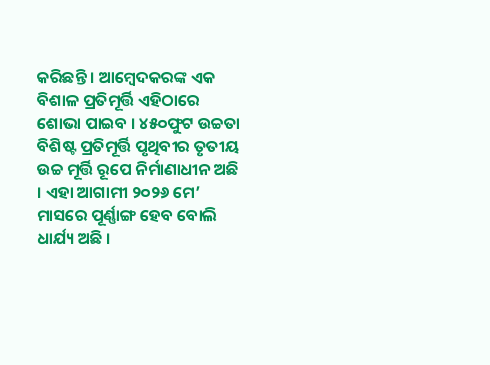କରିଛନ୍ତି । ଆମ୍ବେଦକରଙ୍କ ଏକ ବିଶାଳ ପ୍ରତିମୂର୍ତ୍ତି ଏହିଠାରେ ଶୋଭା ପାଇବ । ୪୫୦ଫୁଟ ଉଚ୍ଚତା ବିଶିଷ୍ଟ ପ୍ରତିମୂର୍ତ୍ତି ପୃଥିବୀର ତୃତୀୟ ଉଚ୍ଚ ମୂର୍ତ୍ତି ରୂପେ ନିର୍ମାଣାଧୀନ ଅଛି । ଏହା ଆଗାମୀ ୨୦୨୬ ମେ’ ମାସରେ ପୂର୍ଣ୍ଣାଙ୍ଗ ହେବ ବୋଲି ଧାର୍ଯ୍ୟ ଅଛି ।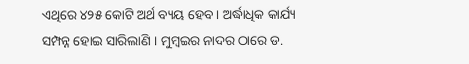ଏଥିରେ ୪୨୫ କୋଟି ଅର୍ଥ ବ୍ୟୟ ହେବ । ଅର୍ଦ୍ଧାଧିକ କାର୍ଯ୍ୟ ସମ୍ପନ୍ନ ହୋଇ ସାରିଲାଣି । ମୁମ୍ବଇର ନାଦର ଠାରେ ଡ.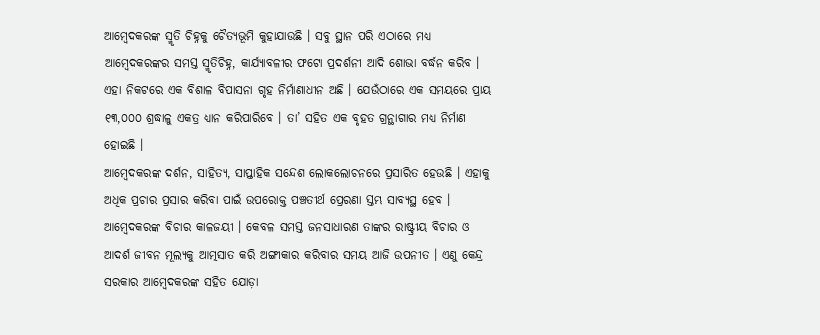ଆମ୍ବେଦକରଙ୍କ ସ୍ମୃତି ଚିହ୍ନକୁ ଚୈତ୍ୟଭୂମି କୁହାଯାଉଛି । ସବୁ ସ୍ଥାନ ପରି ଏଠାରେ ମଧ୍ୟ ଆମ୍ବେଦକରଙ୍କର ସମସ୍ତ ସ୍ମୃତିଚିହ୍ନ, କାର୍ଯ୍ୟାବଳୀର ଫଟୋ ପ୍ରଦର୍ଶନୀ ଆଦି ଶୋଭା ବର୍ଦ୍ଧନ କରିବ । ଏହା ନିକଟରେ ଏକ ବିଶାଳ ବିପାସନା ଗୃହ ନିର୍ମାଣାଧୀନ ଅଛି । ଯେଉଁଠାରେ ଏକ ସମୟରେ ପ୍ରାୟ ୧୩,୦୦୦ ଶ୍ରଦ୍ଧାଳୁ ଏକତ୍ର ଧ୍ୟାନ କରିପାରିବେ । ତା’ ସହିତ ଏକ ବୃହତ ଗ୍ରନ୍ଥାଗାର ମଧ୍ୟ ନିର୍ମାଣ ହୋଇଛି ।
ଆମ୍ବେଦକରଙ୍କ ଦର୍ଶନ, ସାହିତ୍ୟ, ସାପ୍ତାହିକ ସନ୍ଦେଶ ଲୋକଲୋଚନରେ ପ୍ରସାରିତ ହେଉଛି । ଏହାକୁ ଅଧିକ ପ୍ରଚାର ପ୍ରସାର କରିବା ପାଇଁ ଉପରୋକ୍ତ ପଞ୍ଚତୀର୍ଥ ପ୍ରେରଣା ସ୍ତମ୍ଭ ସାବ୍ୟସ୍ଥ ହେବ । ଆମ୍ବେଦକରଙ୍କ ବିଚାର କାଳଜୟୀ । କେବଳ ସମସ୍ତ ଜନସାଧାରଣ ତାଙ୍କର ରାଷ୍ଟ୍ରୀୟ ବିଚାର ଓ ଆଦର୍ଶ ଜୀବନ ମୂଲ୍ୟକୁ ଆତ୍ମସାତ କରି ଅଙ୍ଗୀକାର କରିବାର ସମୟ ଆଜି ଉପନୀତ । ଏଣୁ କେନ୍ଦ୍ର ସରକାର ଆମ୍ବେଦକରଙ୍କ ସହିତ ଯୋଡ଼ା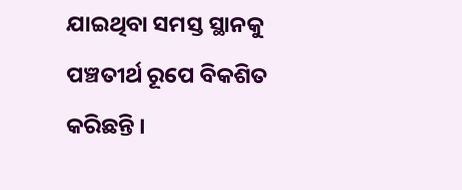ଯାଇଥିବା ସମସ୍ତ ସ୍ଥାନକୁ ପଞ୍ଚତୀର୍ଥ ରୂପେ ବିକଶିତ କରିଛନ୍ତି ।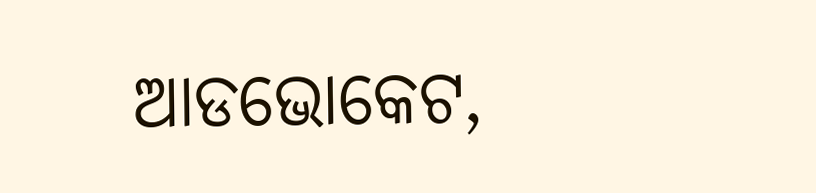ଆଡଭୋକେଟ,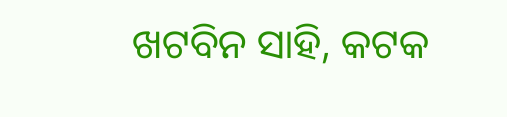ଖଟବିନ ସାହି, କଟକ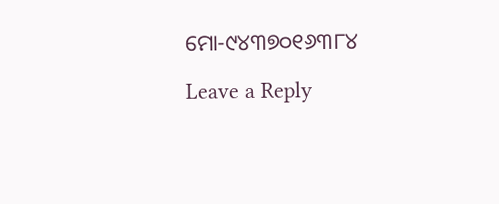ମୋ-୯୪୩୭୦୧୬୩୮୪

Leave a Reply